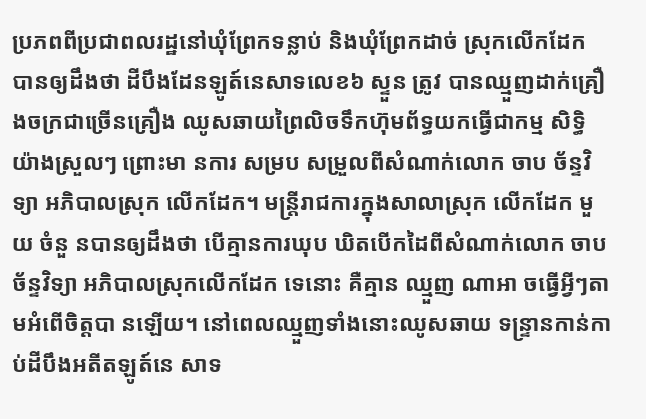ប្រភពពីប្រជាពលរដ្ឋនៅឃុំព្រែកទន្លាប់ និងឃុំព្រែកដាច់ ស្រុកលើកដែក បានឲ្យដឹងថា ដីបឹងដែនឡូត៍នេសាទលេខ៦ ស្ទួន ត្រូវ បានឈ្មួញដាក់គ្រឿងចក្រជាច្រើនគ្រឿង ឈូសឆាយព្រៃលិចទឹកហ៊ុមព័ទ្ធយកធ្វើជាកម្ម សិទ្ធិយ៉ាងស្រួលៗ ព្រោះមា នការ សម្រប សម្រួលពីសំណាក់លោក ចាប ច័ន្ទវិទ្យា អភិបាលស្រុក លើកដែក។ មន្ត្រីរាជការក្នុងសាលាស្រុក លើកដែក មួយ ចំនួ នបានឲ្យដឹងថា បើគ្មានការឃុប ឃិតបើកដៃពីសំណាក់លោក ចាប ច័ន្ទវិទ្យា អភិបាលស្រុកលើកដែក ទេនោះ គឺគ្មាន ឈ្មួញ ណាអា ចធ្វើអ្វីៗតាមអំពើចិត្តបា នឡើយ។ នៅពេលឈ្មួញទាំងនោះឈូសឆាយ ទន្ទ្រានកាន់កាប់ដីបឹងអតីតឡូត៍នេ សាទ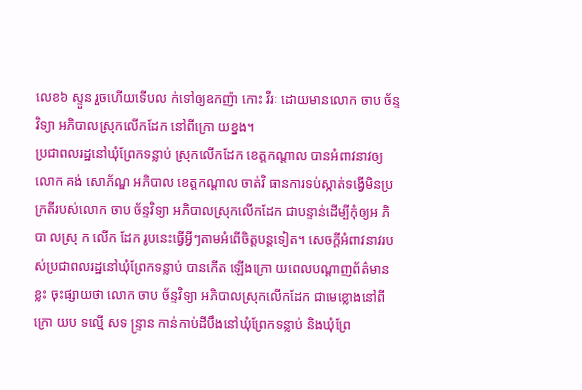លេខ៦ ស្ទួន រួចហើយទើបល ក់ទៅឲ្យឧកញ៉ា កោះ វីរៈ ដោយមានលោក ចាប ច័ន្ទវិទ្យា អភិបាលស្រុកលើកដែក នៅពីក្រោ យខ្នង។
ប្រជាពលរដ្ឋនៅឃុំព្រែកទន្លាប់ ស្រុកលើកដែក ខេត្តកណ្តាល បានអំពាវនាវឲ្យលោក គង់ សោភ័ណ្ឌ អភិបាល ខេត្តកណ្តាល ចាត់វិ ធានការទប់ស្កាត់ទង្វើមិនប្រក្រតីរបស់លោក ចាប ច័ន្ទវិទ្យា អភិបាលស្រុកលើកដែក ជាបន្ទាន់ដើម្បីកុំឲ្យអ ភិបា លស្រុ ក លើក ដែក រូបនេះធ្វើអ្វីៗតាមអំពើចិត្តបន្តទៀត។ សេចក្តីអំពាវនាវរបស់ប្រជាពលរដ្ឋនៅឃុំព្រែកទន្លាប់ បានកើត ឡើងក្រោ យពេលបណ្តាញព័ត៌មានខ្លះ ចុះផ្សាយថា លោក ចាប ច័ន្ទវិទ្យា អភិបាលស្រុកលើកដែក ជាមេខ្លោងនៅពីក្រោ យប ទល្មើ សទ ន្ទ្រាន កាន់កាប់ដីបឹងនៅឃុំព្រែកទន្លាប់ និងឃុំព្រែ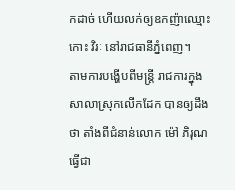កដាច់ ហើយលក់ឲ្យឧកញ៉ាឈ្មោះ កោះ វិរៈ នៅរាជធានីភ្នំពេញ។
តាមការបង្ហើបពីមន្ត្រី រាជការក្នុងសាលាស្រុកលើកដែក បានឲ្យដឹងថា តាំងពីជំនាន់លោក ម៉ៅ ភិរុណ ធ្វើជា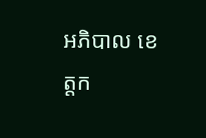អភិបាល ខេត្តក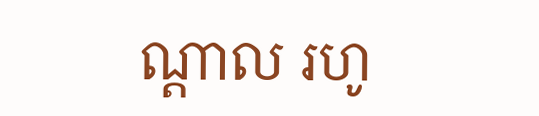ណ្តាល រហូ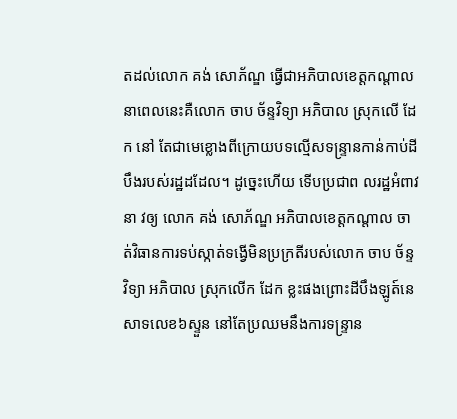តដល់លោក គង់ សោភ័ណ្ឌ ធ្វើជាអភិបាលខេត្តកណ្តាល នាពេលនេះគឺលោក ចាប ច័ន្ទវិទ្យា អភិបាល ស្រុកលើ ដែក នៅ តែជាមេខ្លោងពីក្រោយបទល្មើសទន្ទ្រានកាន់កាប់ដីបឹងរបស់រដ្ឋដដែល។ ដូច្នេះហើយ ទើបប្រជាព លរដ្ឋអំពាវនា វឲ្យ លោក គង់ សោភ័ណ្ឌ អភិបាលខេត្តកណ្តាល ចាត់វិធានការទប់ស្កាត់ទង្វើមិនប្រក្រតីរបស់លោក ចាប ច័ន្ទវិទ្យា អភិបាល ស្រុកលើក ដែក ខ្លះផងព្រោះដីបឹងឡូត៍នេសាទលេខ៦ស្ទួន នៅតែប្រឈមនឹងការទន្ទ្រាន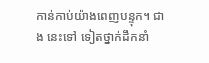កាន់កាប់យ៉ាងពេញបន្ទុក។ ជាង នេះទៅ ទៀតថ្នាក់ដឹកនាំ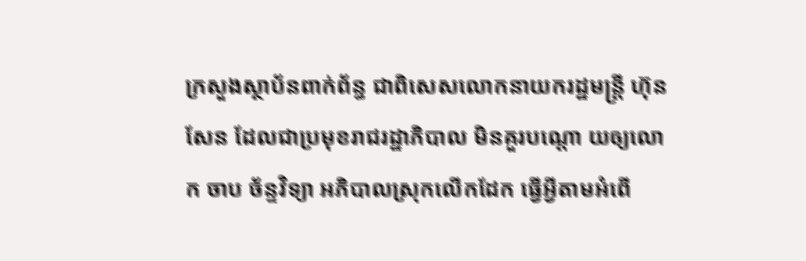ក្រសួងស្ថាប័នពាក់ព័ន្ធ ជាពិសេសលោកនាយករដ្ឋមន្ត្រី ហ៊ុន សែន ដែលជាប្រមុខរាជរដ្ឋាភិបាល មិនគួរបណ្តោ យឲ្យលោក ចាប ច័ន្ទវិទ្យា អភិបាលស្រុកលើកដែក ធ្វើអ្វីតាមអំពើ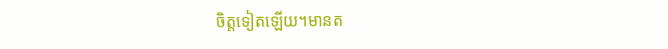ចិត្តទៀតឡើយ។មានត